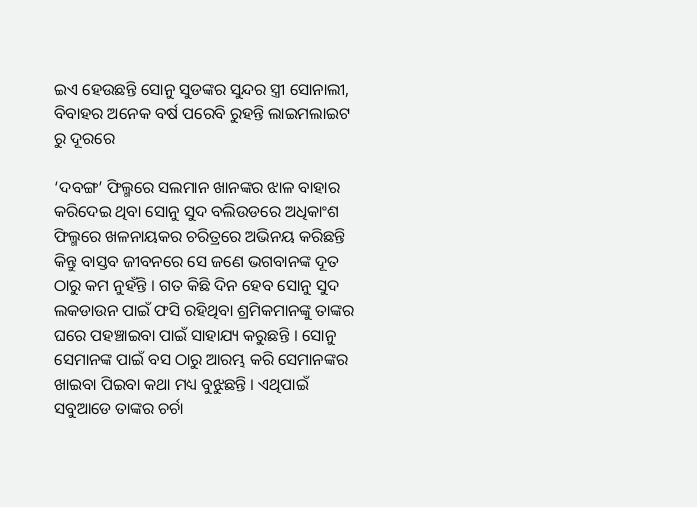ଇଏ ହେଉଛନ୍ତି ସୋନୁ ସୁଡଙ୍କର ସୁନ୍ଦର ସ୍ତ୍ରୀ ସୋନାଲୀ, ବିବାହର ଅନେକ ବର୍ଷ ପରେବି ରୁହନ୍ତି ଲାଇମଲାଇଟ ରୁ ଦୂରରେ

‘ଦବଙ୍ଗ’ ଫିଲ୍ମରେ ସଲମାନ ଖାନଙ୍କର ଝାଳ ବାହାର କରିଦେଇ ଥିବା ସୋନୁ ସୁଦ ବଲିଉଡରେ ଅଧିକାଂଶ ଫିଲ୍ମରେ ଖଳନାୟକର ଚରିତ୍ରରେ ଅଭିନୟ କରିଛନ୍ତି କିନ୍ତୁ ବାସ୍ତବ ଜୀବନରେ ସେ ଜଣେ ଭଗବାନଙ୍କ ଦୂତ ଠାରୁ କମ ନୁହଁନ୍ତି । ଗତ କିଛି ଦିନ ହେବ ସୋନୁ ସୁଦ ଲକଡାଉନ ପାଇଁ ଫସି ରହିଥିବା ଶ୍ରମିକମାନଙ୍କୁ ତାଙ୍କର ଘରେ ପହଞ୍ଚାଇବା ପାଇଁ ସାହାଯ୍ୟ କରୁଛନ୍ତି । ସୋନୁ ସେମାନଙ୍କ ପାଇଁ ବସ ଠାରୁ ଆରମ୍ଭ କରି ସେମାନଙ୍କର ଖାଇବା ପିଇବା କଥା ମଧ୍ୟ ବୁଝୁଛନ୍ତି । ଏଥିପାଇଁ ସବୁଆଡେ ତାଙ୍କର ଚର୍ଚା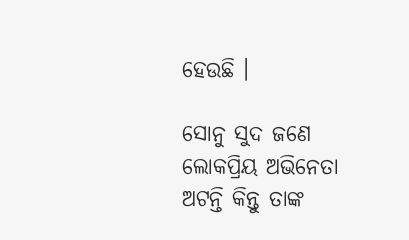ହେଉଛି ।

ସୋନୁ ସୁଦ ଜଣେ ଲୋକପ୍ରିୟ ଅଭିନେତା ଅଟନ୍ତି କିନ୍ତୁ ତାଙ୍କ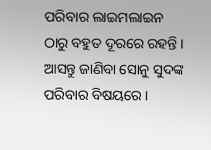ପରିବାର ଲାଇମଲାଇନ ଠାରୁ ବହୁତ ଦୂରରେ ରହନ୍ତି । ଆସନ୍ତୁ ଜାଣିବା ସୋନୁ ସୁଦଙ୍କ ପରିବାର ବିଷୟରେ ।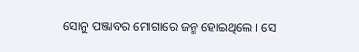ସୋନୁ ପଞ୍ଜାବର ମୋଗାରେ ଜନ୍ମ ହୋଇଥିଲେ । ସେ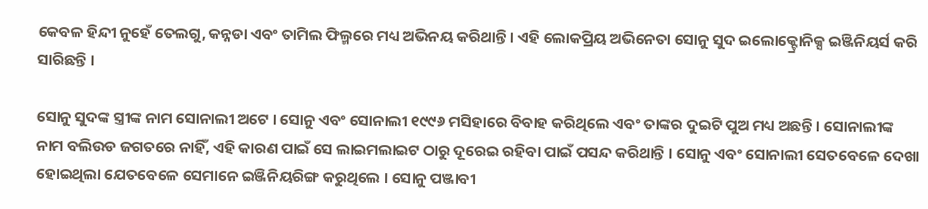କେବଳ ହିନ୍ଦୀ ନୁହେଁ ତେଲଗୁ, କନ୍ନଡା ଏବଂ ତାମିଲ ଫିଲ୍ମରେ ମଧ୍ୟ ଅଭିନୟ କରିଥାନ୍ତି । ଏହି ଲୋକପ୍ରିୟ ଅଭିନେତା ସୋନୁ ସୁଦ ଇଲୋକ୍ଟ୍ରୋନିକ୍ସ ଇଞ୍ଜିନିୟର୍ସ କରି ସାରିଛନ୍ତି ।

ସୋନୁ ସୁଦଙ୍କ ସ୍ତ୍ରୀଙ୍କ ନାମ ସୋନାଲୀ ଅଟେ । ସୋନୁ ଏବଂ ସୋନାଲୀ ୧୯୯୬ ମସିହାରେ ବିବାହ କରିଥିଲେ ଏବଂ ତାଙ୍କର ଦୁଇଟି ପୁଅ ମଧ୍ୟ ଅଛନ୍ତି । ସୋନାଲୀଙ୍କ ନାମ ବଲିଉଡ ଜଗତରେ ନାହିଁ, ଏହି କାରଣ ପାଇଁ ସେ ଲାଇମଲାଇଟ ଠାରୁ ଦୂରେଇ ରହିବା ପାଇଁ ପସନ୍ଦ କରିଥାନ୍ତି । ସୋନୁ ଏବଂ ସୋନାଲୀ ସେତବେଳେ ଦେଖା ହୋଇଥିଲା ଯେତବେଳେ ସେମାନେ ଇଞ୍ଜିନିୟରିଙ୍ଗ କରୁଥିଲେ । ସୋନୁ ପଞ୍ଜାବୀ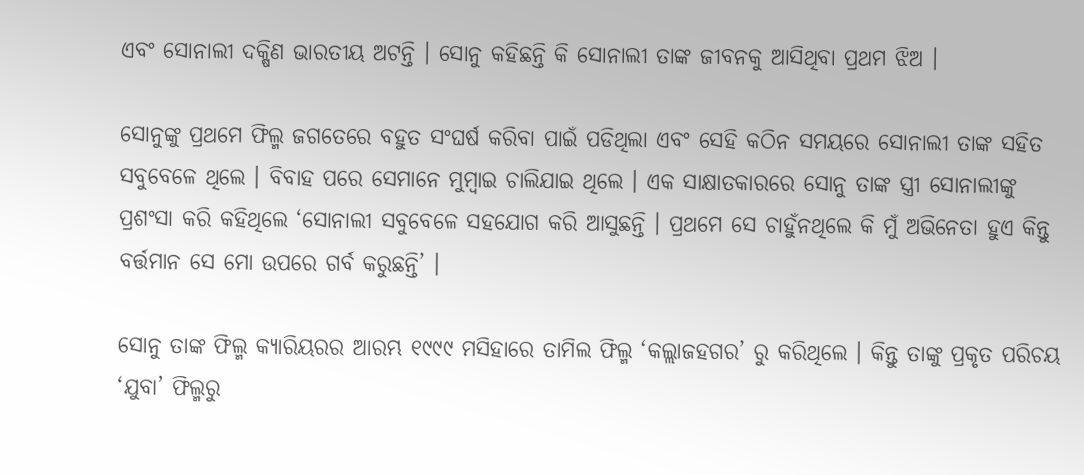ଏବଂ ସୋନାଲୀ ଦକ୍ଷିଣ ଭାରତୀୟ ଅଟନ୍ତି । ସୋନୁ କହିଛନ୍ତି କି ସୋନାଲୀ ତାଙ୍କ ଜୀବନକୁ ଆସିଥିବା ପ୍ରଥମ ଝିଅ ।

ସୋନୁଙ୍କୁ ପ୍ରଥମେ ଫିଲ୍ମ ଜଗତେରେ ବହୁତ ସଂଘର୍ଷ କରିବା ପାଇଁ ପଡିଥିଲା ଏବଂ ସେହି କଠିନ ସମୟରେ ସୋନାଲୀ ତାଙ୍କ ସହିତ ସବୁବେଳେ ଥିଲେ । ବିବାହ ପରେ ସେମାନେ ମୁମ୍ବାଇ ଚାଲିଯାଇ ଥିଲେ । ଏକ ସାକ୍ଷାତକାରରେ ସୋନୁ ତାଙ୍କ ସ୍ତ୍ରୀ ସୋନାଲୀଙ୍କୁ ପ୍ରଶଂସା କରି କହିଥିଲେ ‘ସୋନାଲୀ ସବୁବେଳେ ସହଯୋଗ କରି ଆସୁଛନ୍ତି । ପ୍ରଥମେ ସେ ଚାହୁଁନଥିଲେ କି ମୁଁ ଅଭିନେତା ହୁଏ କିନ୍ତୁ ବର୍ତ୍ତମାନ ସେ ମୋ ଉପରେ ଗର୍ବ କରୁଛନ୍ତି’ ।

ସୋନୁ ତାଙ୍କ ଫିଲ୍ମ କ୍ୟାରିୟରର ଆରମ୍ଭ ୧୯୯୯ ମସିହାରେ ତାମିଲ ଫିଲ୍ମ ‘କଲ୍ଲାଜହଗର’ ରୁ କରିଥିଲେ । କିନ୍ତୁ ତାଙ୍କୁ ପ୍ରକୃତ ପରିଚୟ ‘ଯୁବା’ ଫିଲ୍ମରୁ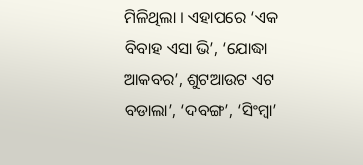ମିଳିଥିଲା । ଏହାପରେ ‘ଏକ ବିବାହ ଏସା ଭି’, ‘ଯୋଦ୍ଧା ଆକବର’, ଶୁଟଆଉଟ ଏଟ ବଡାଲା’, ‘ଦବଙ୍ଗ’, ‘ସିଂମ୍ବା’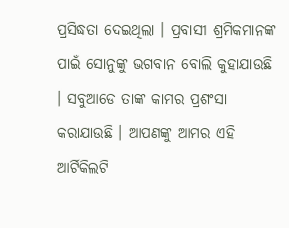ପ୍ରସିଦ୍ଧତା ଦେଇଥିଲା । ପ୍ରବାସୀ ଶ୍ରମିକମାନଙ୍କ ପାଇଁ ସୋନୁଙ୍କୁ ଭଗବାନ ବୋଲି କୁହାଯାଉଛି । ସବୁଆଡେ ତାଙ୍କ କାମର ପ୍ରଶଂସା କରାଯାଉଛି । ଆପଣଙ୍କୁ ଆମର ଏହି ଆର୍ଟିକିଲଟି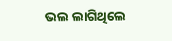ଭଲ ଲାଗିଥିଲେ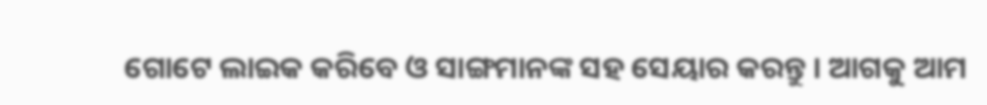ଗୋଟେ ଲାଇକ କରିବେ ଓ ସାଙ୍ଗମାନଙ୍କ ସହ ସେୟାର କରନ୍ତୁ । ଆଗକୁ ଆମ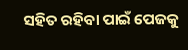ସହିତ ରହିବା ପାଇଁ ପେଜକୁ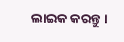ଲାଇକ କରନ୍ତୁ ।